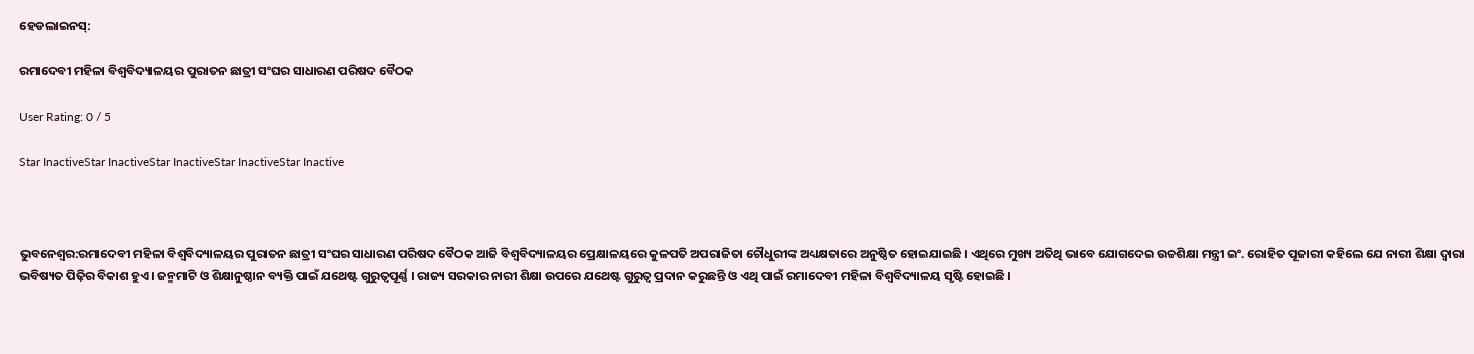ହେଡଲାଇନସ୍:

ରମାଦେବୀ ମହିଳା ବିଶ୍ୱବିଦ୍ୟାଳୟର ପୁରାତନ ଛାତ୍ରୀ ସଂଘର ସାଧାରଣ ପରିଷଦ ବୈଠକ

User Rating: 0 / 5

Star InactiveStar InactiveStar InactiveStar InactiveStar Inactive



ଭୁବନେଶ୍ୱର:ରମାଦେବୀ ମହିଳା ବିଶ୍ୱବିଦ୍ୟାଳୟର ପୁରାତନ ଛାତ୍ରୀ ସଂଘର ସାଧାରଣ ପରିଷଦ ବୈଠକ ଆଜି ବିଶ୍ୱବିଦ୍ୟାଳୟର ପ୍ରେକ୍ଷାଳୟରେ କୁଳପତି ଅପରାଜିତା ଚୌଧୁରୀଙ୍କ ଅଧ୍ୟକ୍ଷତାରେ ଅନୁଷ୍ଠିତ ହୋଇଯାଇଛି । ଏଥିରେ ମୁଖ୍ୟ ଅତିଥି ଭାବେ ଯୋଗଦେଇ ଉଚ୍ଚଶିକ୍ଷା ମନ୍ତ୍ରୀ ଇଂ. ରୋହିତ ପୂଜାରୀ କହିଲେ ଯେ ନାରୀ ଶିକ୍ଷା ଦ୍ୱାରା ଭବିଷ୍ୟତ ପିଢ଼ିର ବିକାଶ ହୁଏ । ଜନ୍ମମାଟି ଓ ଶିକ୍ଷାନୁଷ୍ଠାନ ବ୍ୟକ୍ତି ପାଇଁ ଯଥେଷ୍ଟ ଗୁରୁତ୍ୱପୂର୍ଣ୍ଣ । ରାଜ୍ୟ ସରକାର ନାରୀ ଶିକ୍ଷା ଉପରେ ଯଥେଷ୍ଟ ଗୁରୁତ୍ୱ ପ୍ରଦାନ କରୁଛନ୍ତି ଓ ଏଥି ପାଇଁ ରମାଦେବୀ ମହିଳା ବିଶ୍ୱବିଦ୍ୟାଳୟ ସୃଷ୍ଟି ହୋଇଛି ।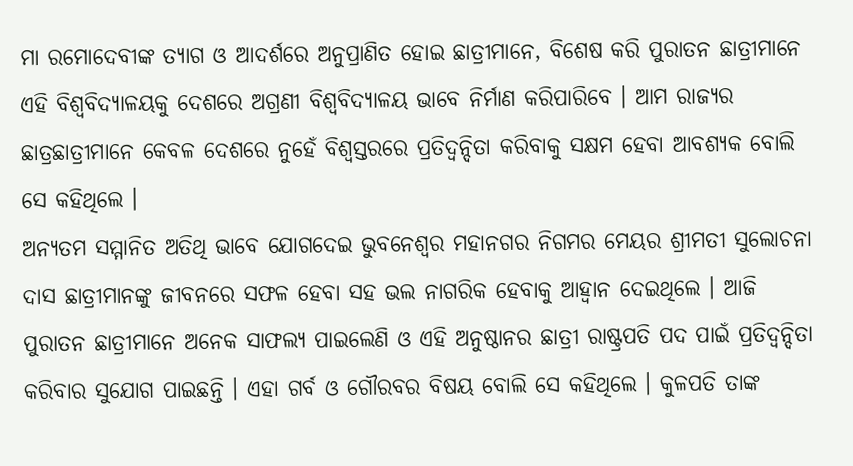ମା ରମୋଦେବୀଙ୍କ ତ୍ୟାଗ ଓ ଆଦର୍ଶରେ ଅନୁପ୍ରାଣିତ ହୋଇ ଛାତ୍ରୀମାନେ, ବିଶେଷ କରି ପୁରାତନ ଛାତ୍ରୀମାନେ ଏହି ବିଶ୍ୱବିଦ୍ୟାଳୟକୁ ଦେଶରେ ଅଗ୍ରଣୀ ବିଶ୍ୱବିଦ୍ୟାଳୟ ଭାବେ ନିର୍ମାଣ କରିପାରିବେ । ଆମ ରାଜ୍ୟର ଛାତ୍ରଛାତ୍ରୀମାନେ କେବଳ ଦେଶରେ ନୁହେଁ ବିଶ୍ୱସ୍ତରରେ ପ୍ରତିଦ୍ୱନ୍ଦିତା କରିବାକୁ ସକ୍ଷମ ହେବା ଆବଶ୍ୟକ ବୋଲି ସେ କହିଥିଲେ ।
ଅନ୍ୟତମ ସମ୍ମାନିତ ଅତିଥି ଭାବେ ଯୋଗଦେଇ ଭୁବନେଶ୍ୱର ମହାନଗର ନିଗମର ମେୟର ଶ୍ରୀମତୀ ସୁଲୋଚନା ଦାସ ଛାତ୍ରୀମାନଙ୍କୁ ଜୀବନରେ ସଫଳ ହେବା ସହ ଭଲ ନାଗରିକ ହେବାକୁ ଆହ୍ୱାନ ଦେଇଥିଲେ । ଆଜି ପୁରାତନ ଛାତ୍ରୀମାନେ ଅନେକ ସାଫଲ୍ୟ ପାଇଲେଣି ଓ ଏହି ଅନୁଷ୍ଠାନର ଛାତ୍ରୀ ରାଷ୍ଟ୍ରପତି ପଦ ପାଇଁ ପ୍ରତିଦ୍ୱନ୍ଦିତା କରିବାର ସୁଯୋଗ ପାଇଛନ୍ତି । ଏହା ଗର୍ବ ଓ ଗୌରବର ବିଷୟ ବୋଲି ସେ କହିଥିଲେ । କୁଳପତି ତାଙ୍କ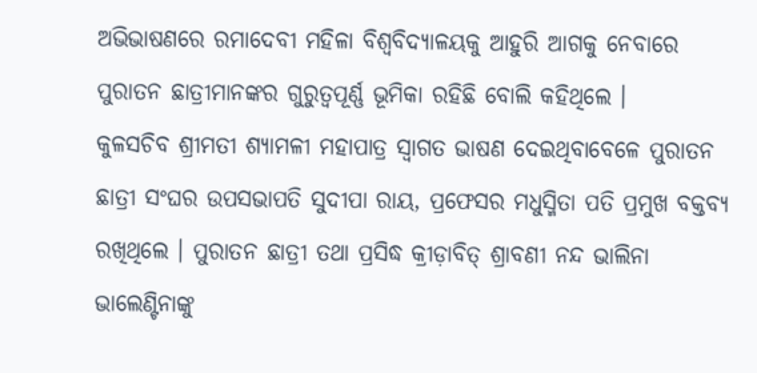ଅଭିଭାଷଣରେ ରମାଦେବୀ ମହିଳା ବିଶ୍ୱବିଦ୍ୟାଳୟକୁ ଆହୁରି ଆଗକୁ ନେବାରେ ପୁରାତନ ଛାତ୍ରୀମାନଙ୍କର ଗୁରୁତ୍ୱପୂର୍ଣ୍ଣ ଭୂମିକା ରହିଛି ବୋଲି କହିଥିଲେ ।
କୁଳସଚିବ ଶ୍ରୀମତୀ ଶ୍ୟାମଳୀ ମହାପାତ୍ର ସ୍ୱାଗତ ଭାଷଣ ଦେଇଥିବାବେଳେ ପୁରାତନ ଛାତ୍ରୀ ସଂଘର ଉପସଭାପତି ସୁଦୀପା ରାୟ, ପ୍ରଫେସର ମଧୁସ୍ମିତା ପତି ପ୍ରମୁଖ ବକ୍ତବ୍ୟ ରଖିଥିଲେ । ପୁରାତନ ଛାତ୍ରୀ ତଥା ପ୍ରସିଦ୍ଧ କ୍ରୀଡ଼ାବିତ୍‌ ଶ୍ରାବଣୀ ନନ୍ଦ ଭାଲିନା ଭାଲେଣ୍ଟିନାଙ୍କୁ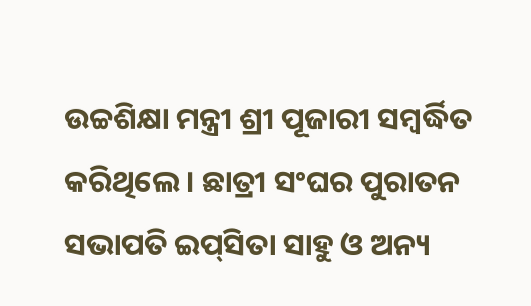ଉଚ୍ଚଶିକ୍ଷା ମନ୍ତ୍ରୀ ଶ୍ରୀ ପୂଜାରୀ ସମ୍ବର୍ଦ୍ଧିତ କରିଥିଲେ । ଛାତ୍ରୀ ସଂଘର ପୁରାତନ ସଭାପତି ଇପ୍‌ସିତା ସାହୁ ଓ ଅନ୍ୟ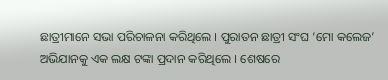ଛାତ୍ରୀମାନେ ସଭା ପରିଚାଳନା କରିଥିଲେ । ପୁରାତନ ଛାତ୍ରୀ ସଂଘ ‘ମୋ କଲେଜ’ ଅଭିଯାନକୁ ଏକ ଲକ୍ଷ ଟଙ୍କା ପ୍ରଦାନ କରିଥିଲେ । ଶେଷରେ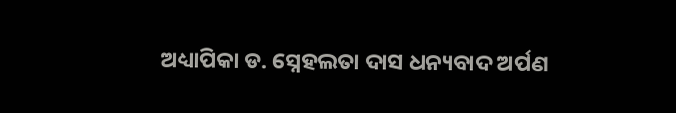ଅଧ୍ୟାପିକା ଡ. ସ୍ନେହଲତା ଦାସ ଧନ୍ୟବାଦ ଅର୍ପଣ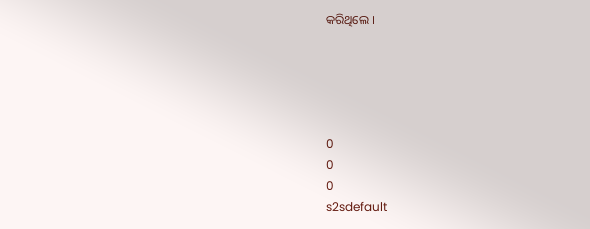କରିଥିଲେ ।





0
0
0
s2sdefault